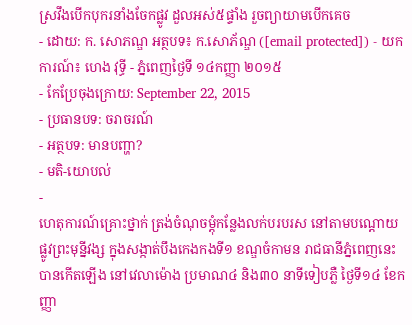ស្រវឹងបើកបុករនាំងចែកផ្លូវ ដួលអស់៥ផ្ទាំង រួចព្យាយាមបើកគេច
- ដោយ: ក. សោភណ្ឌ អត្ថបទ៖ ក.សោភ័ណ្ឌ ([email protected]) - យកការណ៍៖ ហេង វុទ្ធី - ភ្នំពេញថ្ងៃទី ១៤កញ្ញា ២០១៥
- កែប្រែចុងក្រោយ: September 22, 2015
- ប្រធានបទ: ចរាចរណ៍
- អត្ថបទ: មានបញ្ហា?
- មតិ-យោបល់
-
ហេតុការណ៍គ្រោះថ្នាក់ ត្រង់ចំណុចម្តុំកន្លែងលក់បរបរស នៅតាមបណ្តោយផ្លូវព្រះមុន្នីវង្ស ក្នុងសង្កាត់បឹងកេងកងទី១ ខណ្ឌចំកាមន រាជធានីភ្នំពេញនេះ បានកើតឡើង នៅវេលាម៉ោង ប្រមាណ៤ និង៣០ នាទីទៀបភ្លឺ ថ្ងៃទី១៤ ខែកញ្ញា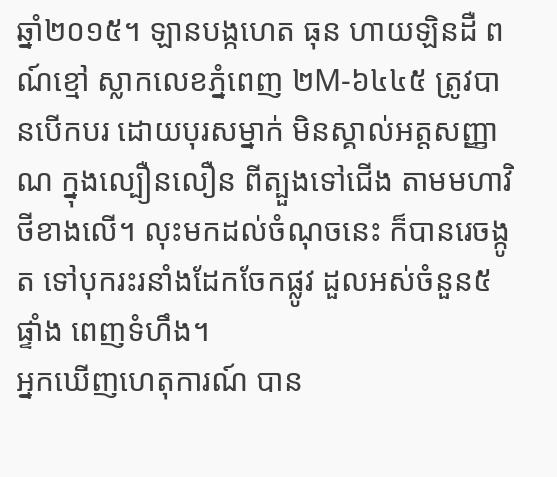ឆ្នាំ២០១៥។ ឡានបង្កហេត ធុន ហាយឡិនដឺ ពណ៍ខ្មៅ ស្លាកលេខភ្នំពេញ ២M-៦៤៤៥ ត្រូវបានបើកបរ ដោយបុរសម្នាក់ មិនស្គាល់អត្តសញ្ញាណ ក្នុងល្បឿនលឿន ពីត្បួងទៅជើង តាមមហាវិថីខាងលើ។ លុះមកដល់ចំណុចនេះ ក៏បានរេចង្កូត ទៅបុករះរនាំងដែកចែកផ្លូវ ដួលអស់ចំនួន៥ផ្ទាំង ពេញទំហឹង។
អ្នកឃើញហេតុការណ៍ បាន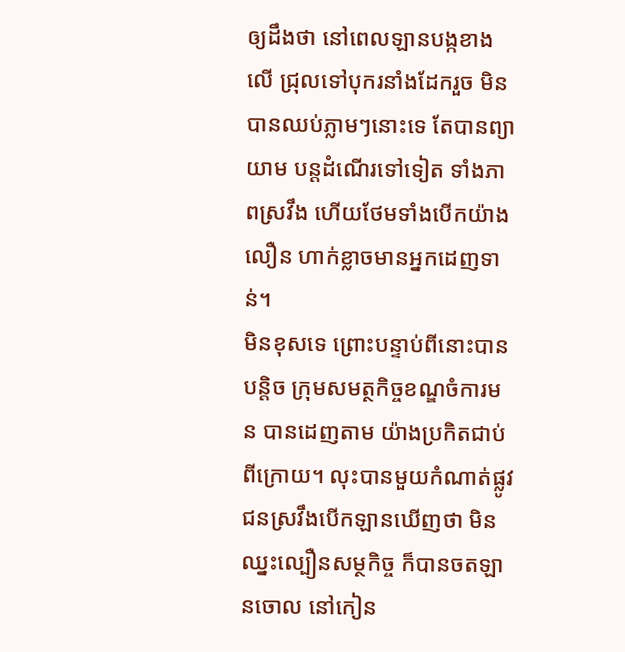ឲ្យដឹងថា នៅពេលឡានបង្កខាងលើ ជ្រុលទៅបុករនាំងដែករួច មិនបានឈប់ភ្លាមៗនោះទេ តែបានព្យាយាម បន្តដំណើរទៅទៀត ទាំងភាពស្រវឹង ហើយថែមទាំងបើកយ៉ាងលឿន ហាក់ខ្លាចមានអ្នកដេញទាន់។
មិនខុសទេ ព្រោះបន្ទាប់ពីនោះបានបន្តិច ក្រុមសមត្ថកិច្ចខណ្ឌចំការមន បានដេញតាម យ៉ាងប្រកិតជាប់ពីក្រោយ។ លុះបានមួយកំណាត់ផ្លូវ ជនស្រវឹងបើកឡានឃើញថា មិនឈ្នះល្បឿនសម្ថកិច្ច ក៏បានចតឡានចោល នៅកៀន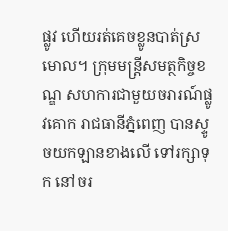ផ្លូវ ហើយរត់គេចខ្លូនបាត់ស្រមោល។ ក្រុមមន្រ្តីសមត្ថកិច្ចខណ្ឌ សហការជាមួយចរារណ៍ផ្លូវគោក រាជធានីភ្នំពេញ បានស្ទូចយកឡានខាងលើ ទៅរក្សាទុក នៅចរ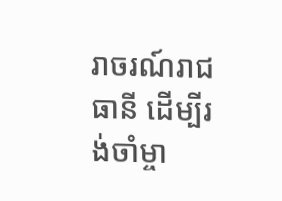រាចរណ៍រាជធានី ដើម្បីរង់ចាំម្ចា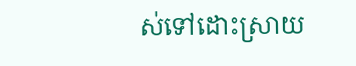ស់ទៅដោះស្រាយ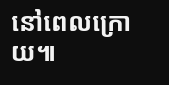នៅពេលក្រោយ៕